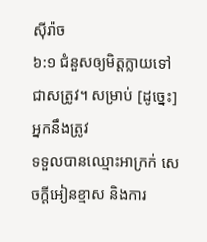ស៊ីរ៉ាច
៦:១ ជំនួសឲ្យមិត្តក្លាយទៅជាសត្រូវ។ សម្រាប់ [ដូច្នេះ] អ្នកនឹងត្រូវ
ទទួលបានឈ្មោះអាក្រក់ សេចក្ដីអៀនខ្មាស និងការ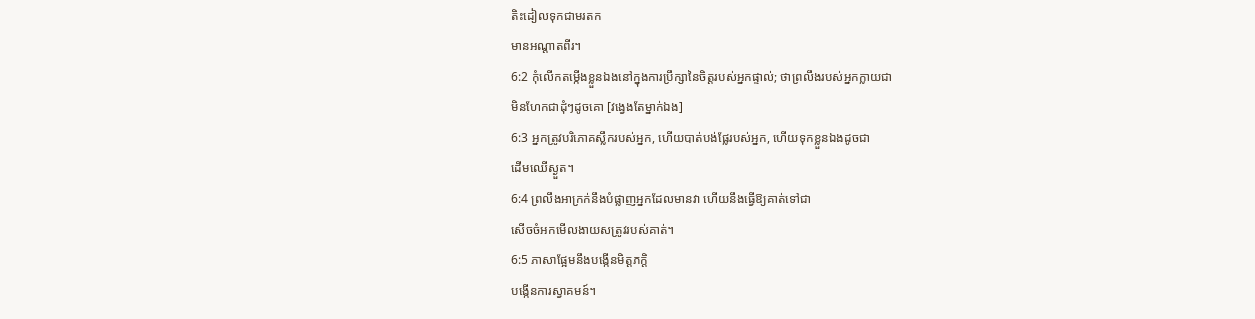តិះដៀលទុកជាមរតក
មានអណ្តាតពីរ។
6:2 កុំលើកតម្កើងខ្លួនឯងនៅក្នុងការប្រឹក្សានៃចិត្តរបស់អ្នកផ្ទាល់; ថាព្រលឹងរបស់អ្នកក្លាយជា
មិនហែកជាដុំៗដូចគោ [វង្វេងតែម្នាក់ឯង]
6:3 អ្នកត្រូវបរិភោគស្លឹករបស់អ្នក, ហើយបាត់បង់ផ្លែរបស់អ្នក, ហើយទុកខ្លួនឯងដូចជា
ដើមឈើស្ងួត។
6:4 ព្រលឹងអាក្រក់នឹងបំផ្លាញអ្នកដែលមានវា ហើយនឹងធ្វើឱ្យគាត់ទៅជា
សើចចំអកមើលងាយសត្រូវរបស់គាត់។
6:5 ភាសាផ្អែមនឹងបង្កើនមិត្តភក្តិ
បង្កើនការស្វាគមន៍។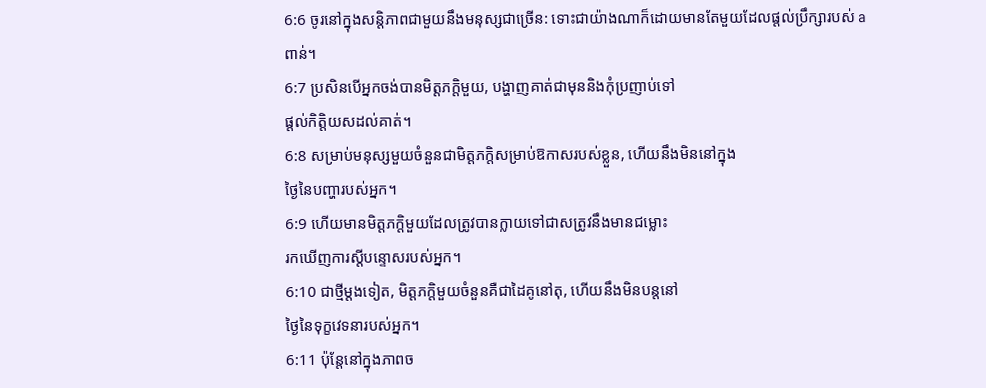6:6 ចូរនៅក្នុងសន្តិភាពជាមួយនឹងមនុស្សជាច្រើន: ទោះជាយ៉ាងណាក៏ដោយមានតែមួយដែលផ្តល់ប្រឹក្សារបស់ a
ពាន់។
6:7 ប្រសិនបើអ្នកចង់បានមិត្តភក្តិមួយ, បង្ហាញគាត់ជាមុននិងកុំប្រញាប់ទៅ
ផ្តល់កិត្តិយសដល់គាត់។
6:8 សម្រាប់មនុស្សមួយចំនួនជាមិត្តភក្តិសម្រាប់ឱកាសរបស់ខ្លួន, ហើយនឹងមិននៅក្នុង
ថ្ងៃនៃបញ្ហារបស់អ្នក។
6:9 ហើយមានមិត្តភក្តិមួយដែលត្រូវបានក្លាយទៅជាសត្រូវនឹងមានជម្លោះ
រកឃើញការស្តីបន្ទោសរបស់អ្នក។
6:10 ជាថ្មីម្តងទៀត, មិត្តភក្តិមួយចំនួនគឺជាដៃគូនៅតុ, ហើយនឹងមិនបន្តនៅ
ថ្ងៃនៃទុក្ខវេទនារបស់អ្នក។
6:11 ប៉ុន្តែនៅក្នុងភាពច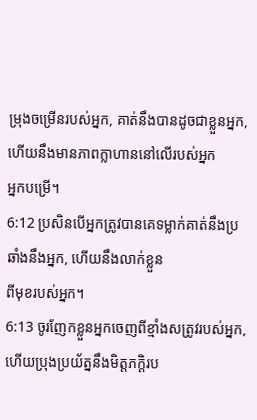ម្រុងចម្រើនរបស់អ្នក, គាត់នឹងបានដូចជាខ្លួនអ្នក, ហើយនឹងមានភាពក្លាហាននៅលើរបស់អ្នក
អ្នកបម្រើ។
6:12 ប្រសិនបើអ្នកត្រូវបានគេទម្លាក់គាត់នឹងប្រឆាំងនឹងអ្នក, ហើយនឹងលាក់ខ្លួន
ពីមុខរបស់អ្នក។
6:13 ចូរញែកខ្លួនអ្នកចេញពីខ្មាំងសត្រូវរបស់អ្នក, ហើយប្រុងប្រយ័ត្ននឹងមិត្តភក្តិរប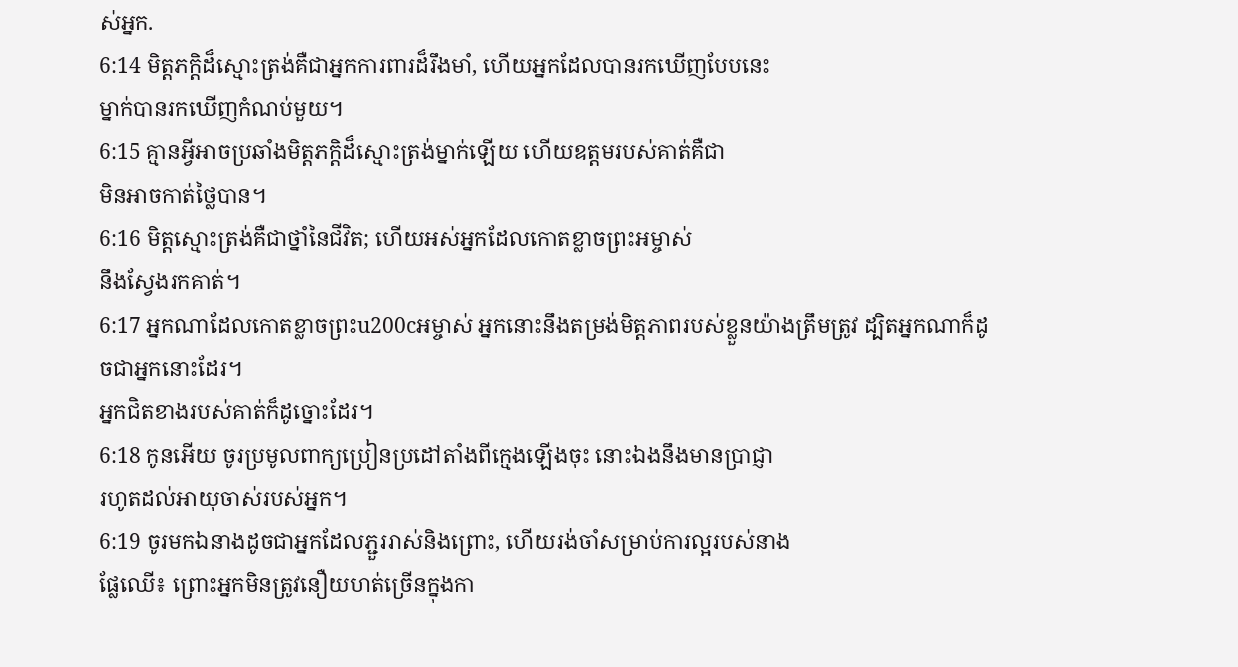ស់អ្នក.
6:14 មិត្តភក្តិដ៏ស្មោះត្រង់គឺជាអ្នកការពារដ៏រឹងមាំ, ហើយអ្នកដែលបានរកឃើញបែបនេះ
ម្នាក់បានរកឃើញកំណប់មួយ។
6:15 គ្មានអ្វីអាចប្រឆាំងមិត្តភក្តិដ៏ស្មោះត្រង់ម្នាក់ឡើយ ហើយឧត្តមរបស់គាត់គឺជា
មិនអាចកាត់ថ្លៃបាន។
6:16 មិត្តស្មោះត្រង់គឺជាថ្នាំនៃជីវិត; ហើយអស់អ្នកដែលកោតខ្លាចព្រះអម្ចាស់
នឹងស្វែងរកគាត់។
6:17 អ្នកណាដែលកោតខ្លាចព្រះu200cអម្ចាស់ អ្នកនោះនឹងតម្រង់មិត្ដភាពរបស់ខ្លួនយ៉ាងត្រឹមត្រូវ ដ្បិតអ្នកណាក៏ដូចជាអ្នកនោះដែរ។
អ្នកជិតខាងរបស់គាត់ក៏ដូច្នោះដែរ។
6:18 កូនអើយ ចូរប្រមូលពាក្យប្រៀនប្រដៅតាំងពីក្មេងឡើងចុះ នោះឯងនឹងមានប្រាជ្ញា
រហូតដល់អាយុចាស់របស់អ្នក។
6:19 ចូរមកឯនាងដូចជាអ្នកដែលភ្ជួររាស់និងព្រោះ, ហើយរង់ចាំសម្រាប់ការល្អរបស់នាង
ផ្លែឈើ៖ ព្រោះអ្នកមិនត្រូវនឿយហត់ច្រើនក្នុងកា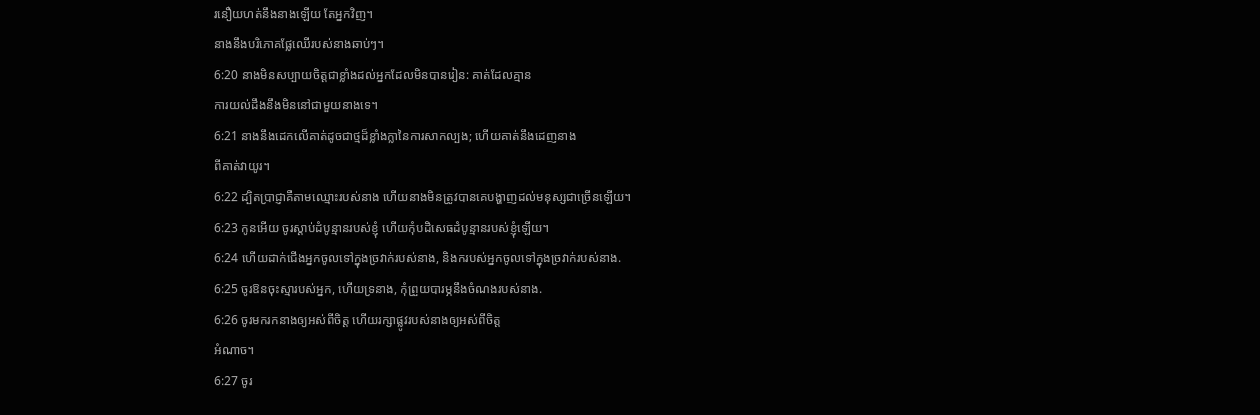រនឿយហត់នឹងនាងឡើយ តែអ្នកវិញ។
នាងនឹងបរិភោគផ្លែឈើរបស់នាងឆាប់ៗ។
6:20 នាងមិនសប្បាយចិត្តជាខ្លាំងដល់អ្នកដែលមិនបានរៀន: គាត់ដែលគ្មាន
ការយល់ដឹងនឹងមិននៅជាមួយនាងទេ។
6:21 នាងនឹងដេកលើគាត់ដូចជាថ្មដ៏ខ្លាំងក្លានៃការសាកល្បង; ហើយគាត់នឹងដេញនាង
ពីគាត់វាយូរ។
6:22 ដ្បិតប្រាជ្ញាគឺតាមឈ្មោះរបស់នាង ហើយនាងមិនត្រូវបានគេបង្ហាញដល់មនុស្សជាច្រើនឡើយ។
6:23 កូនអើយ ចូរស្ដាប់ដំបូន្មានរបស់ខ្ញុំ ហើយកុំបដិសេធដំបូន្មានរបស់ខ្ញុំឡើយ។
6:24 ហើយដាក់ជើងអ្នកចូលទៅក្នុងច្រវាក់របស់នាង, និងករបស់អ្នកចូលទៅក្នុងច្រវាក់របស់នាង.
6:25 ចូរឱនចុះស្មារបស់អ្នក, ហើយទ្រនាង, កុំព្រួយបារម្ភនឹងចំណងរបស់នាង.
6:26 ចូរមករកនាងឲ្យអស់ពីចិត្ត ហើយរក្សាផ្លូវរបស់នាងឲ្យអស់ពីចិត្ត
អំណាច។
6:27 ចូរ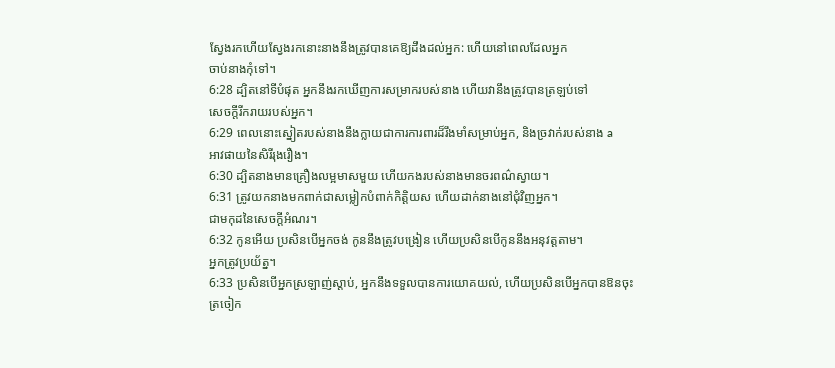ស្វែងរកហើយស្វែងរកនោះនាងនឹងត្រូវបានគេឱ្យដឹងដល់អ្នក: ហើយនៅពេលដែលអ្នក
ចាប់នាងកុំទៅ។
6:28 ដ្បិតនៅទីបំផុត អ្នកនឹងរកឃើញការសម្រាករបស់នាង ហើយវានឹងត្រូវបានត្រឡប់ទៅ
សេចក្តីរីករាយរបស់អ្នក។
6:29 ពេលនោះស្នៀតរបស់នាងនឹងក្លាយជាការការពារដ៏រឹងមាំសម្រាប់អ្នក, និងច្រវាក់របស់នាង a
អាវផាយនៃសិរីរុងរឿង។
6:30 ដ្បិតនាងមានគ្រឿងលម្អមាសមួយ ហើយកងរបស់នាងមានចរពណ៌ស្វាយ។
6:31 ត្រូវយកនាងមកពាក់ជាសម្លៀកបំពាក់កិត្តិយស ហើយដាក់នាងនៅជុំវិញអ្នក។
ជាមកុដនៃសេចក្តីអំណរ។
6:32 កូនអើយ ប្រសិនបើអ្នកចង់ កូននឹងត្រូវបង្រៀន ហើយប្រសិនបើកូននឹងអនុវត្តតាម។
អ្នកត្រូវប្រយ័ត្ន។
6:33 ប្រសិនបើអ្នកស្រឡាញ់ស្តាប់, អ្នកនឹងទទួលបានការយោគយល់, ហើយប្រសិនបើអ្នកបានឱនចុះ
ត្រចៀក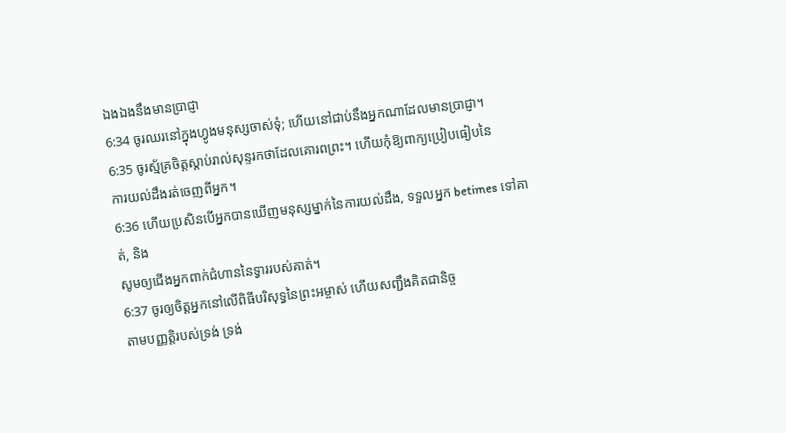ឯងឯងនឹងមានប្រាជ្ញា
6:34 ចូរឈរនៅក្នុងហ្វូងមនុស្សចាស់ទុំ; ហើយនៅជាប់នឹងអ្នកណាដែលមានប្រាជ្ញា។
6:35 ចូរស្ម័គ្រចិត្តស្តាប់រាល់សុន្ទរកថាដែលគោរពព្រះ។ ហើយកុំឱ្យពាក្យប្រៀបធៀបនៃ
ការយល់ដឹងរត់ចេញពីអ្នក។
6:36 ហើយប្រសិនបើអ្នកបានឃើញមនុស្សម្នាក់នៃការយល់ដឹង, ទទួលអ្នក betimes ទៅគាត់, និង
សូមឲ្យជើងអ្នកពាក់ជំហាននៃទ្វាររបស់គាត់។
6:37 ចូរឲ្យចិត្តអ្នកនៅលើពិធីបរិសុទ្ធនៃព្រះអម្ចាស់ ហើយសញ្ជឹងគិតជានិច្ច
តាមបញ្ញត្តិរបស់ទ្រង់ ទ្រង់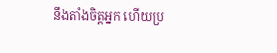នឹងតាំងចិត្តអ្នក ហើយប្រ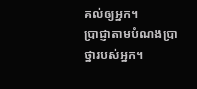គល់ឲ្យអ្នក។
ប្រាជ្ញាតាមបំណងប្រាថ្នារបស់អ្នក។